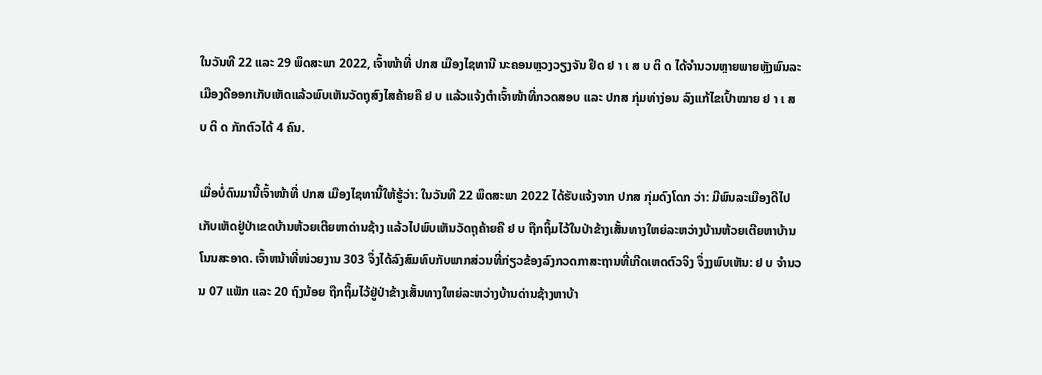ໃນວັນທີ 22 ແລະ 29 ພຶດສະພາ 2022, ເຈົ້າໜ້າທີ່ ປກສ ເມືອງໄຊທານີ ນະຄອນຫຼວງວຽງຈັນ ຢຶດ ຢ າ ເ ສ ບ ຕິ ດ ໄດ້ຈຳນວນຫຼາຍພາຍຫຼັງພົນລະເມືອງດີອອກເກັບເຫັດແລ້ວພົບເຫັນວັດຖຸສົງໄສຄ້າຍຄື ຢ ບ ແລ້ວແຈ້ງຕໍາເຈົ້າໜ້າທີ່ກວດສອບ ແລະ ປກສ ກຸ່ມທ່າງ່ອນ ລົງແກ້ໄຂເປົ້າໝາຍ ຢ າ ເ ສ ບ ຕິ ດ ກັກຕົວໄດ້ 4 ຄົນ.

ເມື່ອບໍ່ດົນມານີ້ເຈົ້າໜ້າທີ່ ປກສ ເມືອງໄຊທານີ້ໃຫ້ຮູ້ວ່າ: ໃນວັນທີ 22 ພຶດສະພາ 2022 ໄດ້ຮັບແຈ້ງຈາກ ປກສ ກຸ່ມດົງໂດກ ວ່າ: ມີພົນລະເມືອງດີໄປເກັບເຫັດຢູ່ປ່າເຂດບ້ານຫ້ວຍເຕີຍຫາດ່ານຊ້າງ ແລ້ວໄປພົບເຫັນວັດຖຸຄ້າຍຄື ຢ ບ ຖືກຖິ້ມໄວ້ໃນປ່າຂ້າງເສັ້ນທາງໃຫຍ່ລະຫວ່າງບ້ານຫ້ວຍເຕີຍຫາບ້ານໂນນສະອາດ. ເຈົ້າຫນ້າທີ່ໜ່ວຍງານ 303 ຈຶ່ງໄດ້ລົງສົມທົບກັບພາກສ່ວນທີ່ກ່ຽວຂ້ອງລົງກວດກາສະຖານທີ່ເກີດເຫດຕົວຈິງ ຈຶ່ງງພົບເຫັນ: ຢ ບ ຈຳນວນ 07 ແພັກ ແລະ 20 ຖົງນ້ອຍ ຖືກຖິ້ມໄວ້ຢູ່ປ່າຂ້າງເສັ້ນທາງໃຫຍ່ລະຫວ່າງບ້ານດ່ານຊ້າງຫາບ້າ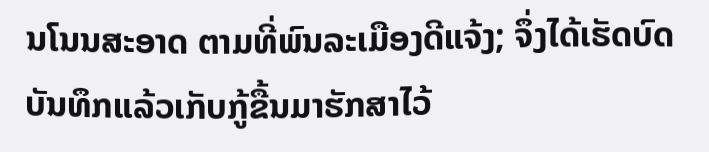ນໂນນສະອາດ ຕາມທີ່ພົນລະເມືອງດີແຈ້ງ; ຈຶ່ງໄດ້ເຮັດບົດບັນທຶກແລ້ວເກັບກູ້ຂື້ນມາຮັກສາໄວ້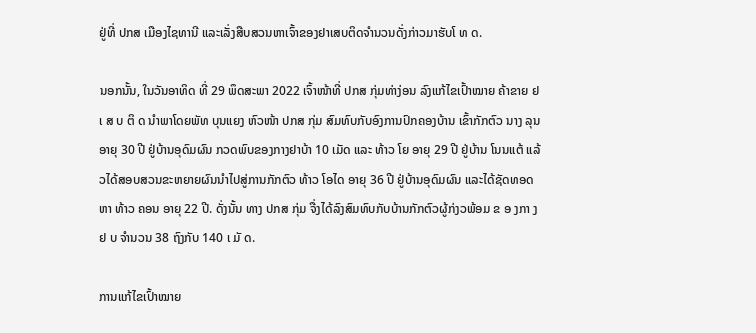ຢູ່ທີ່ ປກສ ເມືອງໄຊທານີ ແລະເລັ່ງສືບສວນຫາເຈົ້າຂອງຢາເສບຕິດຈຳນວນດັ່ງກ່າວມາຮັບໂ ທ ດ.

ນອກນັ້ນ, ໃນວັນອາທິດ ທີ່ 29 ພຶດສະພາ 2022 ເຈົ້າໜ້າທີ່ ປກສ ກຸ່ມທ່າງ່ອນ ລົງແກ້ໄຂເປົ້າໝາຍ ຄ້າຂາຍ ຢ ເ ສ ບ ຕິ ດ ນໍາພາໂດຍພັທ ບຸນແຍງ ຫົວໜ້າ ປກສ ກຸ່ມ ສົມທົບກັບອົງການປົກຄອງບ້ານ ເຂົ້າກັກຕົວ ນາງ ລຸນ ອາຍຸ 30 ປີ ຢູ່ບ້ານອຸດົມຜົນ ກວດພົບຂອງກາງຢາບ້າ 10 ເມັດ ແລະ ທ້າວ ໂຍ ອາຍຸ 29 ປີ ຢູ່ບ້ານ ໂນນແຕ້ ແລ້ວໄດ້ສອບສວນຂະຫຍາຍຜົນນຳໄປສູ່ການກັກຕົວ ທ້າວ ໂອໄດ ອາຍຸ 36 ປີ ຢູ່ບ້ານອຸດົມຜົນ ແລະໄດ້ຊັດທອດຫາ ທ້າວ ຄອນ ອາຍຸ 22 ປີ. ດັ່ງນັ້ນ ທາງ ປກສ ກຸ່ມ ຈື່ງໄດ້ລົງສົມທົບກັບບ້ານກັກຕົວຜູ້ກ່ງວພ້ອມ ຂ ອ ງກາ ງ ຢ ບ ຈໍານວນ 38 ຖົງກັບ 140 ເ ມັ ດ.

ການແກ້ໄຂເປົ້າໝາຍ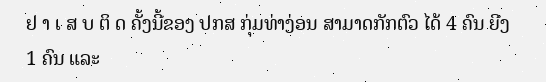ຢ າ ເ ສ ບ ຕິ ດ ຄັ້ງນີ້ຂອງ ປກສ ກຸ່ມທ່າງ່ອນ ສາມາດກັກຕົວ ໄດ້ 4 ຄົນ ຍີງ 1 ຄົນ ແລະ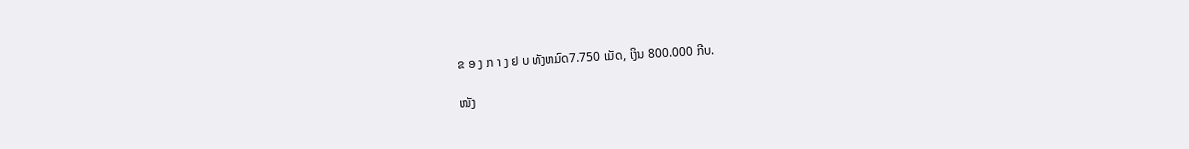ຂ ອ ງ ກ າ ງ ຢ ບ ທັງຫມົດ7.750 ເມັດ, ເງິນ 800.000 ກີບ.

ໜັງ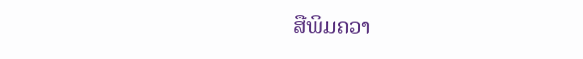ສືພິມຄວາ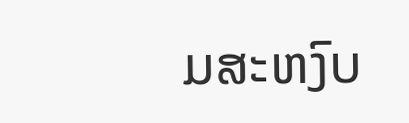ມສະຫງົບ